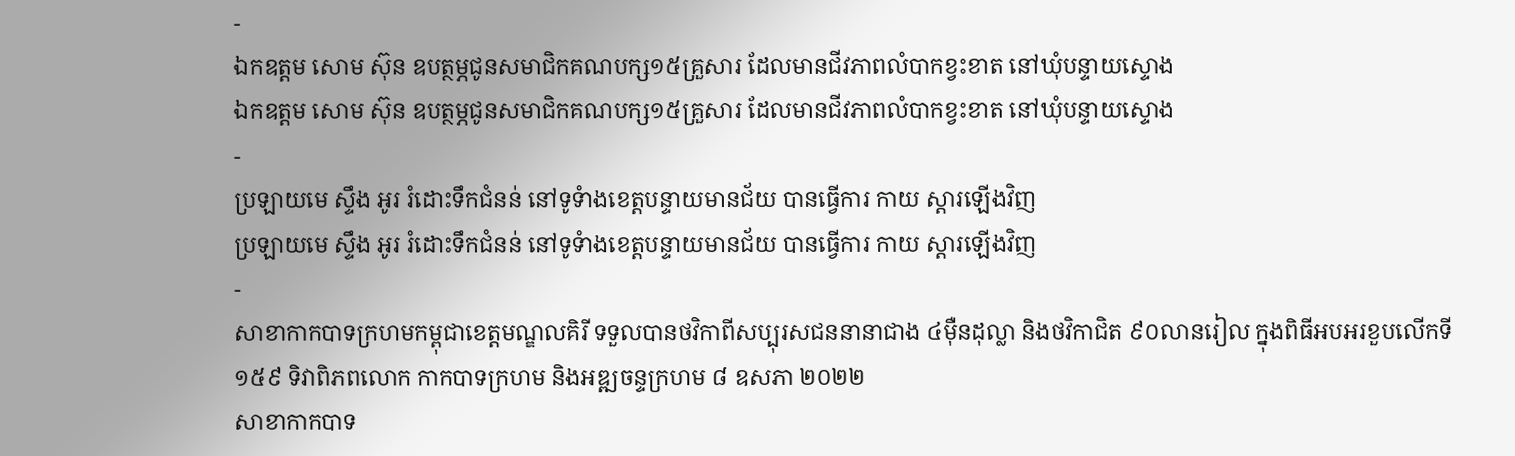-
ឯកឧត្ដម សោម ស៊ុន ឧបត្ថម្ភជូនសមាជិកគណបក្ស១៥គ្រួសារ ដែលមានជីវភាពលំបាកខ្វះខាត នៅឃុំបន្ទាយស្ទោង
ឯកឧត្ដម សោម ស៊ុន ឧបត្ថម្ភជូនសមាជិកគណបក្ស១៥គ្រួសារ ដែលមានជីវភាពលំបាកខ្វះខាត នៅឃុំបន្ទាយស្ទោង
-
ប្រឡាយមេ ស្ទឹង អូរ រំដោះទឹកជំនន់ នៅទូទំាងខេត្តបន្ទាយមានជ័យ បានធ្វើការ កាយ ស្តារឡើងវិញ
ប្រឡាយមេ ស្ទឹង អូរ រំដោះទឹកជំនន់ នៅទូទំាងខេត្តបន្ទាយមានជ័យ បានធ្វើការ កាយ ស្តារឡើងវិញ
-
សាខាកាកបាទក្រហមកម្ពុជាខេត្តមណ្ឌលគិរី ទទួលបានថវិកាពីសប្បុរសជននានាជាង ៤ម៉ឺនដុល្លា និងថវិកាជិត ៩០លានរៀល ក្នុងពិធីអបអរខួបលើកទី១៥៩ ទិវាពិភពលោក កាកបាទក្រហម និងអឌ្ឍចន្ទក្រហម ៨ ឧសភា ២០២២
សាខាកាកបាទ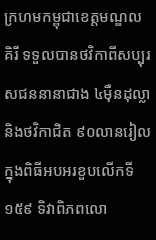ក្រហមកម្ពុជាខេត្តមណ្ឌលគិរី ទទួលបានថវិកាពីសប្បុរសជននានាជាង ៤ម៉ឺនដុល្លា និងថវិកាជិត ៩០លានរៀល ក្នុងពិធីអបអរខួបលើកទី១៥៩ ទិវាពិភពលោ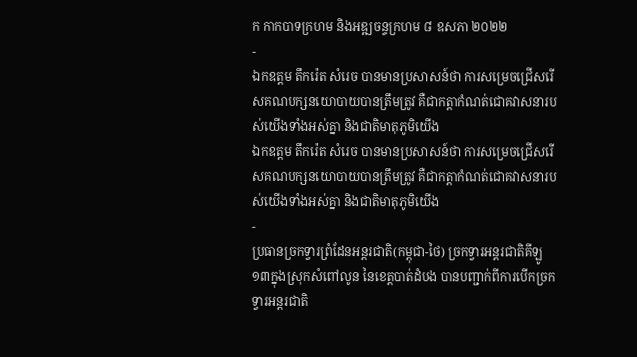ក កាកបាទក្រហម និងអឌ្ឍចន្ទក្រហម ៨ ឧសភា ២០២២
-
ឯកឧត្តម តឹករ៉េត សំរេច បានមានប្រសាសន៍ថា ការសម្រេចជ្រើសរើសគណបក្សនយោបាយបានត្រឹមត្រូវ គឺជាកត្តាកំណត់ជោគវាសនារបស់យើងទាំងអស់គ្នា និងជាតិមាតុភូមិយើង
ឯកឧត្តម តឹករ៉េត សំរេច បានមានប្រសាសន៍ថា ការសម្រេចជ្រើសរើសគណបក្សនយោបាយបានត្រឹមត្រូវ គឺជាកត្តាកំណត់ជោគវាសនារបស់យើងទាំងអស់គ្នា និងជាតិមាតុភូមិយើង
-
ប្រធានច្រកទ្វារព្រំដែនអន្តរជាតិ(កម្ពុជា-ថៃ) ច្រកទ្វារអន្តរជាតិគីឡូ១៣ក្នុងស្រុកសំពៅលូន នៃខេត្តបាត់ដំបង បានបញ្ជាក់ពីការបើកច្រកទ្វារអន្តរជាតិ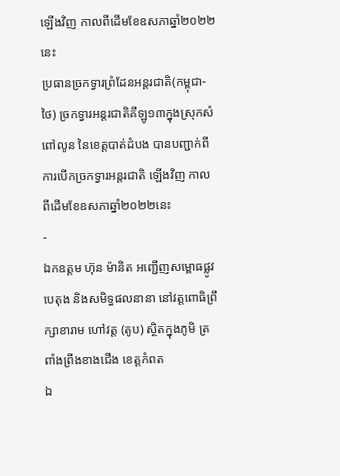ឡើងវិញ កាលពីដើមខែឧសភាឆ្នាំ២០២២នេះ
ប្រធានច្រកទ្វារព្រំដែនអន្តរជាតិ(កម្ពុជា-ថៃ) ច្រកទ្វារអន្តរជាតិគីឡូ១៣ក្នុងស្រុកសំពៅលូន នៃខេត្តបាត់ដំបង បានបញ្ជាក់ពីការបើកច្រកទ្វារអន្តរជាតិ ឡើងវិញ កាលពីដើមខែឧសភាឆ្នាំ២០២២នេះ
-
ឯកឧត្តម ហ៊ុន ម៉ានិត អញ្ជើញសម្ពោធផ្លូវបេតុង និងសមិទ្ធផលនានា នៅវត្តពោធិព្រឹក្សាខារាម ហៅវត្ត (តូប) ស្ថិតក្នុងភូមិ ត្រពាំងព្រីងខាងជើង ខេត្តកំពត
ឯ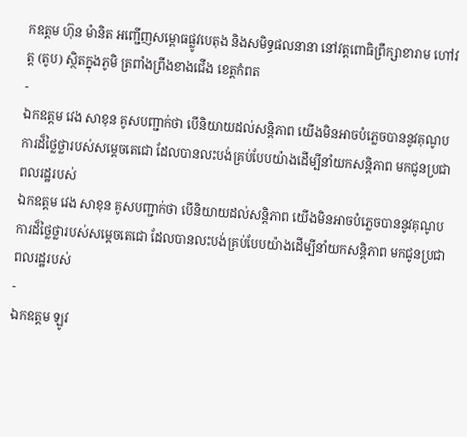កឧត្តម ហ៊ុន ម៉ានិត អញ្ជើញសម្ពោធផ្លូវបេតុង និងសមិទ្ធផលនានា នៅវត្តពោធិព្រឹក្សាខារាម ហៅវត្ត (តូប) ស្ថិតក្នុងភូមិ ត្រពាំងព្រីងខាងជើង ខេត្តកំពត
-
ឯកឧត្តម វេង សាខុន គូសបញ្ជាក់ថា បើនិយាយដល់សន្តិភាព យើងមិនអាចបំភ្លេចបាននូវគុណូបការដ៏ថ្លៃថ្លារបស់សម្តេចតេជោ ដែលបានលះបង់គ្រប់បែបយ៉ាងដើម្បីនាំយកសន្តិភាព មកជូនប្រជាពលរដ្ឋរបស់
ឯកឧត្តម វេង សាខុន គូសបញ្ជាក់ថា បើនិយាយដល់សន្តិភាព យើងមិនអាចបំភ្លេចបាននូវគុណូបការដ៏ថ្លៃថ្លារបស់សម្តេចតេជោ ដែលបានលះបង់គ្រប់បែបយ៉ាងដើម្បីនាំយកសន្តិភាព មកជូនប្រជាពលរដ្ឋរបស់
-
ឯកឧត្តម ឡូវ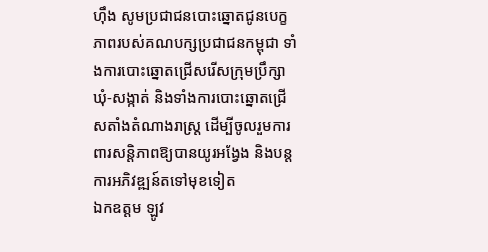ហ៊ឹង សូមប្រជាជនបោះឆ្នោតជូនបេក្ខភាពរបស់គណបក្សប្រជាជនកម្ពុជា ទាំងការបោះឆ្នោតជ្រើសរើសក្រុមប្រឹក្សាឃុំ-សង្កាត់ និងទាំងការបោះឆ្នោតជ្រើសតាំងតំណាងរាស្ត្រ ដើម្បីចូលរួមការពារសន្តិភាពឱ្យបានយូរអង្វែង និងបន្តការអភិវឌ្ឍន៍តទៅមុខទៀត
ឯកឧត្តម ឡូវ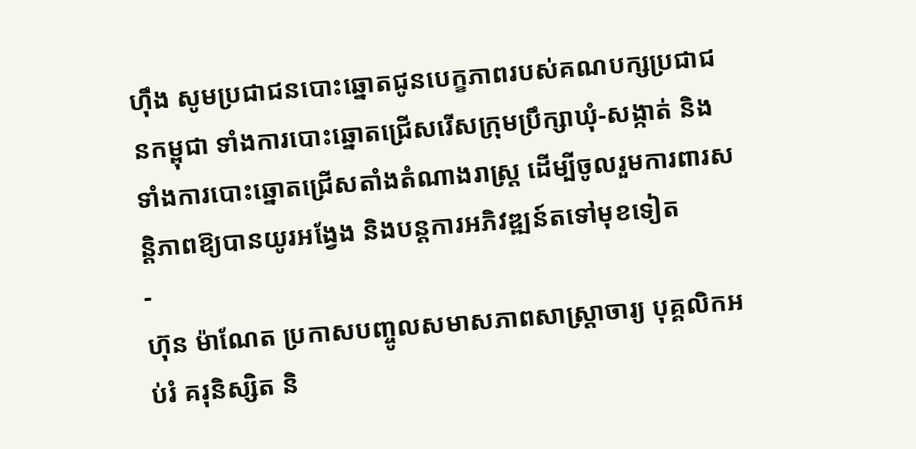ហ៊ឹង សូមប្រជាជនបោះឆ្នោតជូនបេក្ខភាពរបស់គណបក្សប្រជាជនកម្ពុជា ទាំងការបោះឆ្នោតជ្រើសរើសក្រុមប្រឹក្សាឃុំ-សង្កាត់ និងទាំងការបោះឆ្នោតជ្រើសតាំងតំណាងរាស្ត្រ ដើម្បីចូលរួមការពារសន្តិភាពឱ្យបានយូរអង្វែង និងបន្តការអភិវឌ្ឍន៍តទៅមុខទៀត
-
ហ៊ុន ម៉ាណែត ប្រកាសបញ្ចូលសមាសភាពសាស្ដ្រាចារ្យ បុគ្គលិកអប់រំ គរុនិស្សិត និ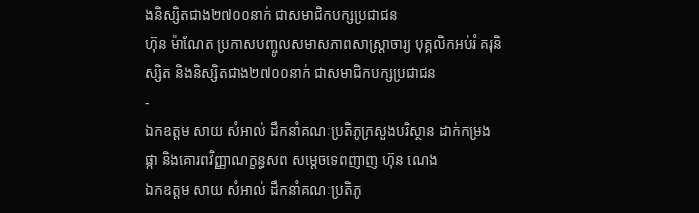ងនិស្សិតជាង២៧០០នាក់ ជាសមាជិកបក្សប្រជាជន
ហ៊ុន ម៉ាណែត ប្រកាសបញ្ចូលសមាសភាពសាស្ដ្រាចារ្យ បុគ្គលិកអប់រំ គរុនិស្សិត និងនិស្សិតជាង២៧០០នាក់ ជាសមាជិកបក្សប្រជាជន
-
ឯកឧត្តម សាយ សំអាល់ ដឹកនាំគណៈប្រតិភូក្រសួងបរិស្ថាន ដាក់កម្រងផ្កា និងគោរពវិញ្ញាណក្ខន្ធសព សម្តេចទេពញាញ ហ៊ុន ណេង
ឯកឧត្តម សាយ សំអាល់ ដឹកនាំគណៈប្រតិភូ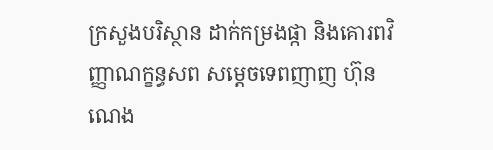ក្រសួងបរិស្ថាន ដាក់កម្រងផ្កា និងគោរពវិញ្ញាណក្ខន្ធសព សម្តេចទេពញាញ ហ៊ុន ណេង